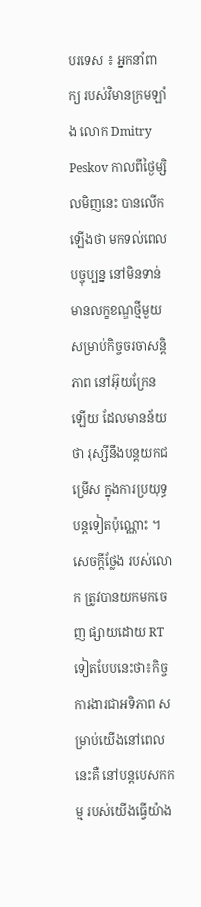បរទេស ៖ អ្នកនាំពាក្យ របស់វិមានក្រមឡាំង លោក Dmitry Peskov កាលពីថ្ងៃម្សិលមិញនេះ បានលើកឡើងថា មកទល់ពេលបច្ចុប្បន្ន នៅមិនទាន់មានលក្ខខណ្ឌថ្មីមួយ សម្រាប់កិច្ចចរចាសន្តិភាព នៅអ៊ុយក្រែនឡើយ ដែលមានន័យថា រុស្សីនឹងបន្តយកជម្រើស ក្នុងការប្រយុទ្ធបន្តទៀតប៉ុណ្ណោះ ។
សេចក្តីថ្លែង របស់លោក ត្រូវបានយកមកចេញ ផ្សាយដោយ RT ទៀតបែបនេះថា៖កិច្ចការងារជាអទិភាព សម្រាប់យើងនៅពេលនេះគឺ នៅបន្តបេសកកម្ម របស់យើងធ្វើយ៉ាង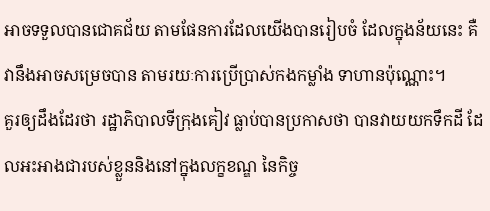អាចទទួលបានជោគជ័យ តាមផែនការដែលយើងបានរៀបចំ ដែលក្នុងន័យនេះ គឺវានឹងអាចសម្រេចបាន តាមរយៈការប្រើប្រាស់កងកម្លាំង ទាហានប៉ុណ្ណោះ។
គួរឲ្យដឹងដែរថា រដ្ឋាភិបាលទីក្រុងគៀវ ធ្លាប់បានប្រកាសថា បានវាយយកទឹកដី ដែលអះអាងជារបស់ខ្លួននិងនៅក្នុងលក្ខខណ្ឌ នៃកិច្ច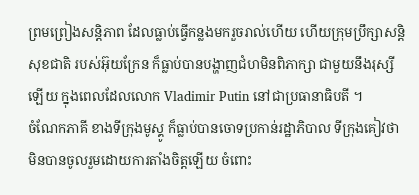ព្រមព្រៀងសន្តិភាព ដែលធ្លាប់ធ្វើកន្លងមករួចរាល់ហើយ ហើយក្រុមប្រឹក្សាសន្តិសុខជាតិ របស់អ៊ុយក្រែន ក៏ធ្លាប់បានបង្ហាញជំហមិនពិភាក្សា ជាមួយនឹងរុស្សីឡើយ ក្នុងពេលដែលលោក Vladimir Putin នៅជាប្រធានាធិបតី ។
ចំណែកភាគី ខាងទីក្រុងមូស្គូ ក៏ធ្លាប់បានចោទប្រកាន់រដ្ឋាភិបាល ទីក្រុងគៀវថា មិនបានចូលរួមដោយការតាំងចិត្តឡើយ ចំពោះ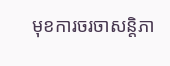មុខការចរចាសន្តិភា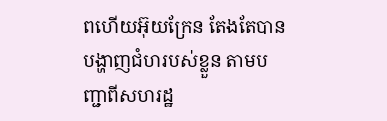ពហើយអ៊ុយក្រែន តែងតែបានបង្ហាញជំហរបស់ខ្លួន តាមបញ្ជាពីសហរដ្ឋ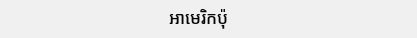អាមេរិកប៉ុ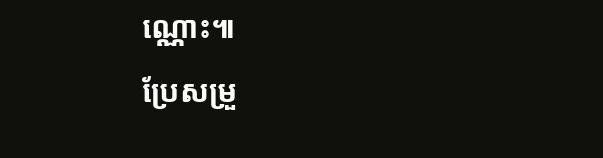ណ្ណោះ៕
ប្រែសម្រួ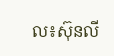ល៖ស៊ុនលី